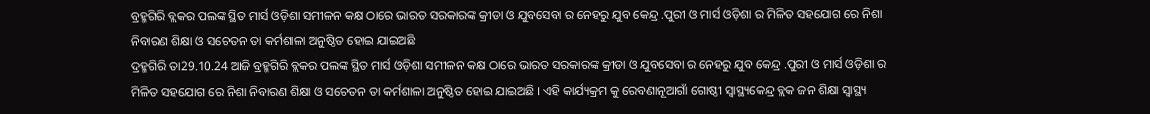ବ୍ରହ୍ମଗିରି ବ୍ଲକର ପଲଙ୍କ ସ୍ଥିତ ମାର୍ସ ଓଡ଼ିଶା ସମୀଳନ କକ୍ଷ ଠାରେ ଭାରତ ସରକାରଙ୍କ କ୍ରୀଡା ଓ ଯୁବସେବା ର ନେହରୁ ଯୁବ କେନ୍ଦ୍ର .ପୁରୀ ଓ ମାର୍ସ ଓଡ଼ିଶା ର ମିଳିତ ସହଯୋଗ ରେ ନିଶା ନିବାରଣ ଶିକ୍ଷା ଓ ସଚେତନ ତା କର୍ମଶାଳା ଅନୁଷ୍ଠିତ ହୋଇ ଯାଇଅଛି
ଦ୍ରହ୍ମଗିରି ତା29.10.24 ଆଜି ବ୍ରହ୍ମଗିରି ବ୍ଲକର ପଲଙ୍କ ସ୍ଥିତ ମାର୍ସ ଓଡ଼ିଶା ସମୀଳନ କକ୍ଷ ଠାରେ ଭାରତ ସରକାରଙ୍କ କ୍ରୀଡା ଓ ଯୁବସେବା ର ନେହରୁ ଯୁବ କେନ୍ଦ୍ର .ପୁରୀ ଓ ମାର୍ସ ଓଡ଼ିଶା ର ମିଳିତ ସହଯୋଗ ରେ ନିଶା ନିବାରଣ ଶିକ୍ଷା ଓ ସଚେତନ ତା କର୍ମଶାଳା ଅନୁଷ୍ଠିତ ହୋଇ ଯାଇଅଛି । ଏହି କାର୍ଯ୍ୟକ୍ରମ କୁ ରେବଣାନୂଆଗାଁ ଗୋଷ୍ଠୀ ସ୍ବାସ୍ଥ୍ୟକେନ୍ଦ୍ର ବ୍ଲକ ଜନ ଶିକ୍ଷା ସ୍ବାସ୍ଥ୍ୟ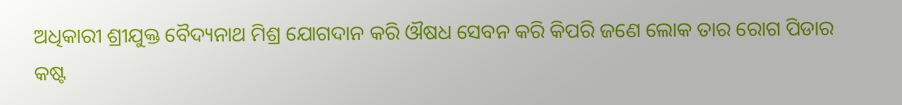ଅଧିକାରୀ ଶ୍ରୀଯୁକ୍ତ ବୈଦ୍ୟନାଥ ମିଶ୍ର ଯୋଗଦାନ କରି ଔଷଧ ସେବନ କରି କିପରି ଜଣେ ଲୋକ ତାର ରୋଗ ପିଡାର କଷ୍ଟ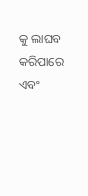କୁ ଲାଘବ କରିପାରେ ଏବଂ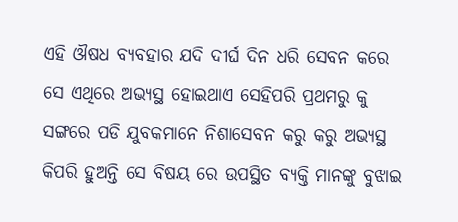ଏହି ଔଷଧ ବ୍ୟବହାର ଯଦି ଦୀର୍ଘ ଦିନ ଧରି ସେବନ କରେ ସେ ଏଥିରେ ଅଭ୍ୟସ୍ଥ ହୋଇଥାଏ ସେହିପରି ପ୍ରଥମରୁ କୁ ସଙ୍ଗରେ ପଡି ଯୁବକମାନେ ନିଶାସେବନ କରୁ କରୁ ଅଭ୍ୟସ୍ଥ କିପରି ହୁଅନ୍ତି ସେ ବିଷୟ ରେ ଉପସ୍ଥିତ ବ୍ୟକ୍ତି ମାନଙ୍କୁ ବୁଝାଇ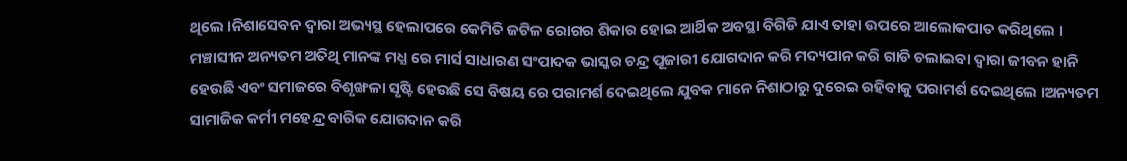ଥିଲେ ।ନିଶାସେବନ ଦ୍ବାରା ଅଭ୍ୟସ୍ଥ ହେଲାପରେ କେମିତି ଜଟିଳ ରୋଗର ଶିକାର ହୋଇ ଆର୍ଥିକ ଅବସ୍ଥା ବିଗିଡି ଯାଏ ତାହା ଉପରେ ଆଲୋକପାତ କରିଥିଲେ । ମଞ୍ଚାସୀନ ଅନ୍ୟତମ ଅତିଥି ମାନଙ୍କ ମଧ୍ଯ ରେ ମାର୍ସ ସାଧାରଣ ସଂପାଦକ ଭାସ୍କର ଚନ୍ଦ୍ର ପୂଜାରୀ ଯୋଗଦାନ କରି ମଦ୍ୟପାନ କରି ଗାଡି ଚଲାଇବା ଦ୍ବାରା ଜୀବନ ହାନି ହେଉଛି ଏବଂ ସମାଜରେ ବିଶୃଙ୍ଖଳା ସୃଷ୍ଟି ହେଉଛି ସେ ବିଷୟ ରେ ପରାମର୍ଶ ଦେଇଥିଲେ ଯୁବକ ମାନେ ନିଶାଠାରୁ ଦୁରେଇ ରହିବାକୁ ପରାମର୍ଶ ଦେଇଥିଲେ ।ଅନ୍ୟତମ ସାମାଜିକ କର୍ମୀ ମହେନ୍ଦ୍ର ବାରିକ ଯୋଗଦାନ କରି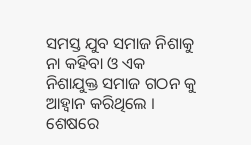ସମସ୍ତ ଯୁବ ସମାଜ ନିଶାକୁ ନା କହିବା ଓ ଏକ ନିଶାଯୁକ୍ତ ସମାଜ ଗଠନ କୁ ଆହ୍ବାନ କରିଥିଲେ । ଶେଷରେ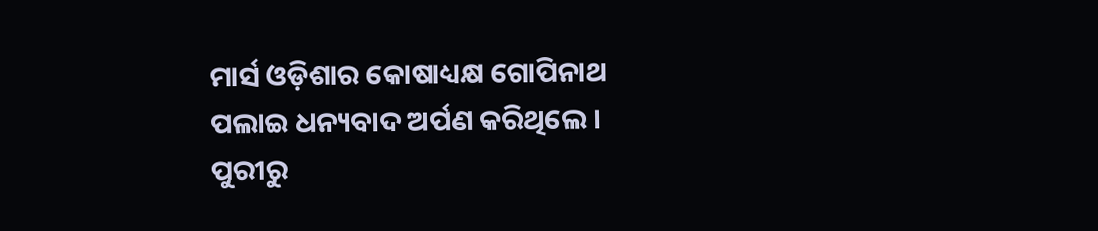ମାର୍ସ ଓଡ଼ିଶାର କୋଷାଧ୍ୟକ୍ଷ ଗୋପିନାଥ ପଲାଇ ଧନ୍ୟବାଦ ଅର୍ପଣ କରିଥିଲେ ।
ପୁରୀରୁ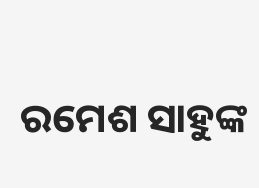ରମେଶ ସାହୁଙ୍କ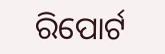ରିପୋର୍ଟ